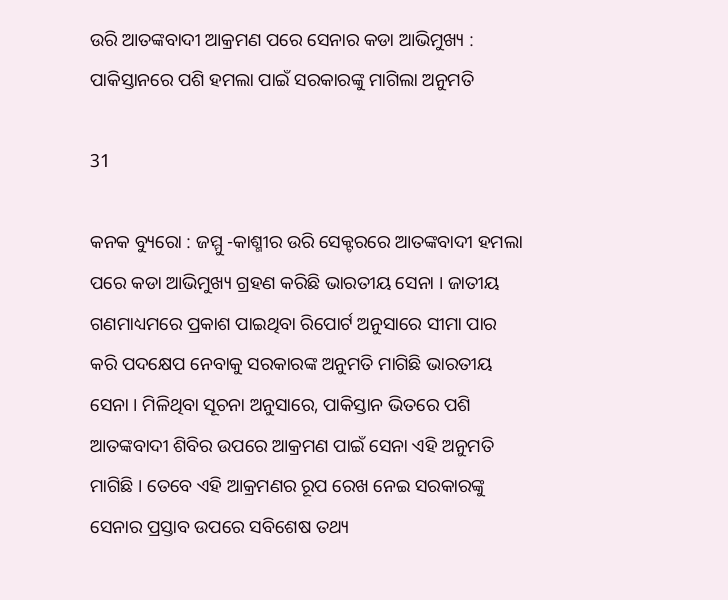ଉରି ଆତଙ୍କବାଦୀ ଆକ୍ରମଣ ପରେ ସେନାର କଡା ଆଭିମୁଖ୍ୟ : ପାକିସ୍ତାନରେ ପଶି ହମଲା ପାଇଁ ସରକାରଙ୍କୁ ମାଗିଲା ଅନୁମତି

31

କନକ ବ୍ୟୁରୋ : ଜମ୍ମୁ -କାଶ୍ମୀର ଉରି ସେକ୍ଟରରେ ଆତଙ୍କବାଦୀ ହମଲା ପରେ କଡା ଆଭିମୁଖ୍ୟ ଗ୍ରହଣ କରିଛି ଭାରତୀୟ ସେନା । ଜାତୀୟ ଗଣମାଧ୍ୟମରେ ପ୍ରକାଶ ପାଇଥିବା ରିପୋର୍ଟ ଅନୁସାରେ ସୀମା ପାର କରି ପଦକ୍ଷେପ ନେବାକୁ ସରକାରଙ୍କ ଅନୁମତି ମାଗିଛି ଭାରତୀୟ ସେନା । ମିଳିଥିବା ସୂଚନା ଅନୁସାରେ, ପାକିସ୍ତାନ ଭିତରେ ପଶି ଆତଙ୍କବାଦୀ ଶିବିର ଉପରେ ଆକ୍ରମଣ ପାଇଁ ସେନା ଏହି ଅନୁମତି ମାଗିଛି । ତେବେ ଏହି ଆକ୍ରମଣର ରୂପ ରେଖ ନେଇ ସରକାରଙ୍କୁ ସେନାର ପ୍ରସ୍ତାବ ଉପରେ ସବିଶେଷ ତଥ୍ୟ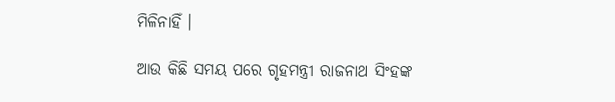ମିଳିନାହିଁ ।

ଆଉ କିଛି ସମୟ ପରେ ଗୃହମନ୍ତ୍ରୀ ରାଜନାଥ ସିଂହଙ୍କ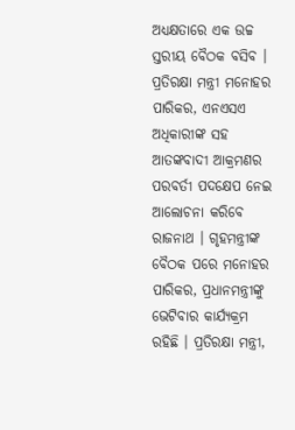ଅଧ୍ୟକ୍ଷତାରେ ଏକ ଉଚ୍ଚ ସ୍ତରୀୟ ବୈଠକ ବସିବ । ପ୍ରତିରକ୍ଷା ମନ୍ତ୍ରୀ ମନୋହର ପାରିକର, ଏନଏସଏ ଅଧିକାରୀଙ୍କ ସହ ଆତଙ୍କବାଦୀ ଆକ୍ରମଣର ପରବର୍ତୀ ପଦକ୍ଷେପ ନେଇ ଆଲୋଚନା କରିବେ ରାଜନାଥ । ଗୃହମନ୍ତ୍ରୀଙ୍କ ବୈଠକ ପରେ ମନୋହର ପାରିକର, ପ୍ରଧାନମନ୍ତ୍ରୀଙ୍କୁ ଭେଟିବାର କାର୍ଯ୍ୟକ୍ରମ ରହିଛି । ପ୍ରତିରକ୍ଷା ମନ୍ତ୍ରୀ,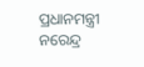ପ୍ରଧାନମନ୍ତ୍ରୀ ନରେନ୍ଦ୍ର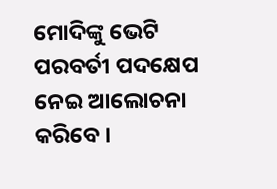ମୋଦିଙ୍କୁ ଭେଟି ପରବର୍ତୀ ପଦକ୍ଷେପ ନେଇ ଆଲୋଚନା କରିବେ ।